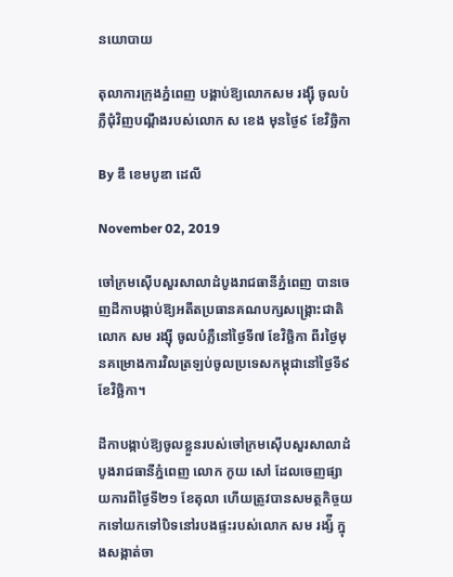នយោបាយ

តុលាការក្រុងភ្នំពេញ បង្គាប់ឱ្យលោកសម រង្ស៊ី ចូលបំភ្លឺជុំវិញបណ្តឹងរបស់លោក ស ខេង មុនថ្ងៃ៩ ខែវិច្ឆិកា

By ឌឹ ខេមបូឌា ដេលី

November 02, 2019

ចៅក្រមស៊ើបសួរសាលាដំបូងរាជធានីភ្នំពេញ បានចេញដីកាបង្កាប់ឱ្យអតីតប្រធានគណបក្សសង្រ្គោះជាតិលោក សម រង្ស៊ី ចូលបំភ្លឺនៅថ្ងៃទី៧ ខែវិច្ឆិកា ពីរថ្ងៃមុនគម្រោងការវិលត្រឡប់ចូលប្រទេសកម្ពុជានៅថ្ងៃទី៩ ខែវិច្ឆិកា។

ដីកាបង្កាប់ឱ្យចូលខ្លួនរបស់ចៅក្រមស៊ើបសួរសាលាដំបូងរាជធានីភ្នំពេញ លោក កូយ សៅ ដែលចេញផ្សាយការពីថ្ងៃទី២១ ខែតុលា ហើយត្រូវបានសមត្ថកិច្ចយកទៅយកទៅបិទនៅរបងផ្ទះរបស់លោក សម រង្ស៉ី ក្នុងសង្កាត់ចា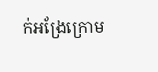ក់អង្រែក្រោម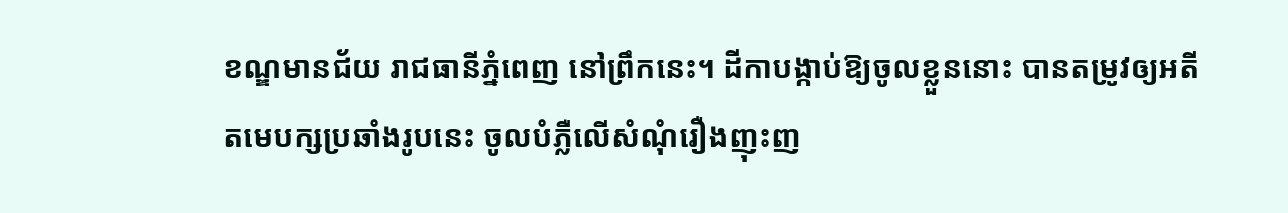ខណ្ឌមានជ័យ រាជធានីភ្នំពេញ នៅព្រឹកនេះ។ ដីកាបង្កាប់ឱ្យចូលខ្លួននោះ បានតម្រូវឲ្យអតីតមេបក្សប្រឆាំងរូបនេះ ចូលបំភ្លឺលើសំណុំរឿងញុះញ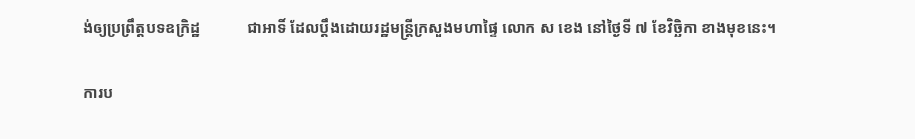ង់ឲ្យប្រព្រឹត្តបទឧក្រិដ្ឋ            ជាអាទិ៍ ដែលប្តឹងដោយរដ្ឋមន្ត្រីក្រសួងមហាផ្ទៃ លោក ស ខេង នៅថ្ងៃទី ៧ ខែវិច្ឆិកា ខាងមុខនេះ។

ការប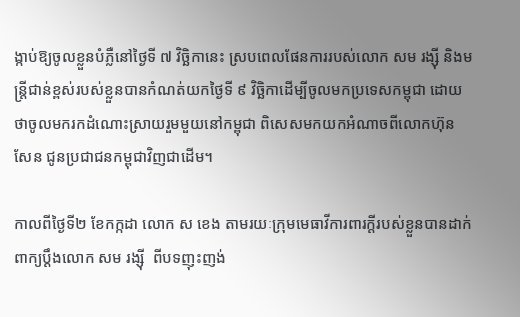ង្កាប់ឱ្យចូលខ្លួនបំភ្លឺនៅថ្ងៃទី ៧ វិច្ឆិកានេះ ស្របពេលផែនការរបស់លោក សម រង្ស៊ី និងមន្ត្រីជាន់ខ្ពស់របស់ខ្លួនបានកំណត់យកថ្ងៃទី ៩ វិច្ឆិកាដើម្បីចូលមកប្រទេសកម្ពុជា ដោយថាចូលមករកដំណោះស្រាយរួមមួយនៅកម្ពុជា ពិសេសមកយកអំណាចពីលោកហ៊ុន សែន ជូនប្រជាជនកម្ពុជាវិញជាដើម។

កាលពីថ្ងៃទី២ ខែកក្កដា លោក ស ខេង តាមរយៈក្រុមមេធាវីការពារក្តីរបស់ខ្លួនបានដាក់ពាក្យប្តឹងលោក សម រង្ស៊ី  ពីបទញុះញង់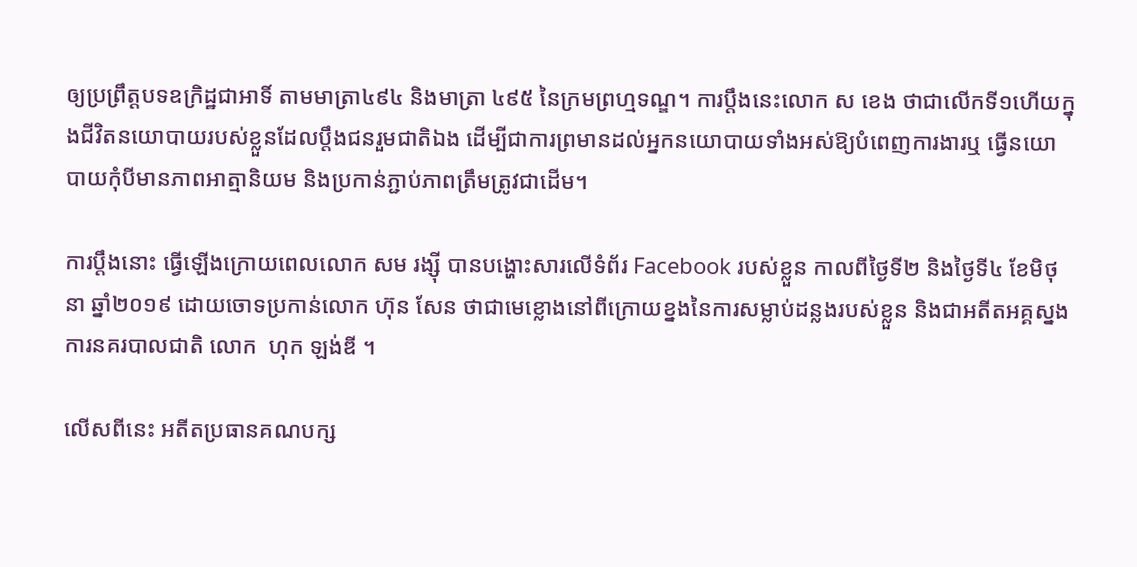ឲ្យប្រព្រឹត្តបទឧក្រិដ្ឋជាអាទិ៍ តាមមាត្រា៤៩៤ និងមាត្រា ៤៩៥ នៃក្រមព្រហ្មទណ្ឌ។ ការប្តឹងនេះលោក ស ខេង ថាជាលើកទី១ហើយក្នុងជីវិតនយោបាយរបស់ខ្លួនដែលប្តឹងជនរួមជាតិឯង ដើម្បីជាការព្រមានដល់អ្នកនយោបាយទាំងអស់ឱ្យបំពេញការងារឬ ធ្វើនយោបាយកុំបីមានភាពអាត្មានិយម និងប្រកាន់ភ្ជាប់ភាពត្រឹមត្រូវជាដើម។

ការប្តឹងនោះ ធ្វើឡើងក្រោយពេលលោក សម រង្ស៊ី បានបង្ហោះសារលើទំព័រ Facebook របស់ខ្លួន កាលពីថ្ងៃទី២ និងថ្ងៃទី៤ ខែមិថុនា ឆ្នាំ២០១៩ ដោយចោទប្រកាន់លោក ហ៊ុន សែន ថាជាមេខ្លោងនៅពីក្រោយខ្នងនៃការសម្លាប់ដន្លងរបស់ខ្លួន និងជាអតីតអគ្គស្នងការនគរបាលជាតិ លោក  ហុក ឡង់ឌី ។

លើសពីនេះ អតីតប្រធានគណបក្ស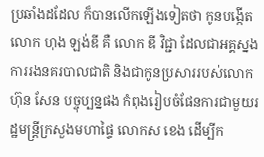ប្រឆាំងដដែល ក៏បានលើកឡើងទៀតថា កូនបង្កើតលោក ហុង ឡង់ឌី គឺ លោក ឌី វិជ្ជា ដែលជាអគ្គស្នងការរងនគរបាលជាតិ និងជាកូនប្រសាររបស់លោក ហ៊ុន សែន បច្ចុប្បន្នផង កំពុងរៀបចំផែនការជាមួយរដ្ឋមន្ត្រីក្រសួងមហាផ្ទៃ លោកស ខេង ដើម្បីក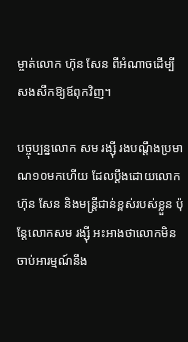ម្ចាត់លោក ហ៊ុន សែន ពីអំណាចដើម្បីសងសឹកឱ្យឪពុកវិញ។

បច្ចុប្បន្នលោក សម រង្ស៊ី រងបណ្តឹងប្រមាណ១០មកហើយ ដែលប្តឹងដោយលោក ហ៊ុន សែន និងមន្ត្រីជាន់ខ្ពស់របស់ខ្លួន ប៉ុន្តែលោកសម រង្ស៊ី អះអាងថាលោកមិនចាប់អារម្មណ៍នឹង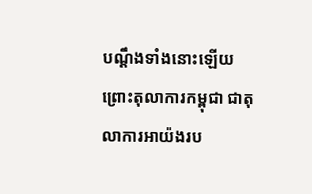បណ្តឹងទាំងនោះឡើយ ព្រោះតុលាការកម្ពុជា ជាតុលាការអាយ៉ងរប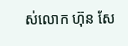ស់លោក ហ៊ុន សែ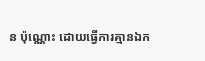ន ប៉ុណ្ណោះ ដោយធ្វើការគ្មានឯក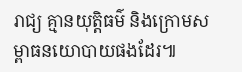រាជ្យ គ្មានយុត្តិធម៌ និងក្រោមសម្ពាធនយោបាយផងដែរ៕